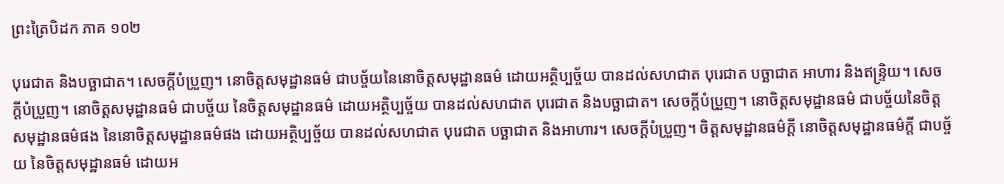ព្រះត្រៃបិដក ភាគ ១០២

បុរេជាត និងបច្ឆាជាត។ សេចក្តីបំប្រួញ។ នោចិត្តសមុដ្ឋានធម៌ ជាបច្ច័យនៃនោចិត្តសមុដ្ឋានធម៌ ដោយអត្ថិប្បច្ច័យ បានដល់សហជាត បុរេជាត បច្ឆាជាត អាហារ និងឥន្ទ្រិយ។ សេចក្តីបំប្រួញ។ នោចិត្តសមុដ្ឋានធម៌ ជាបច្ច័យ នៃចិត្តសមុដ្ឋានធម៌ ដោយអត្ថិប្បច្ច័យ បានដល់សហជាត បុរេជាត និងបច្ឆាជាត។ សេចក្តីបំប្រួញ។ នោចិត្តសមុដ្ឋានធម៌ ជាបច្ច័យនៃចិត្តសមុដ្ឋានធម៌ផង នៃនោចិត្តសមុដ្ឋានធម៌ផង ដោយអត្ថិប្បច្ច័យ បានដល់សហជាត បុរេជាត បច្ឆាជាត និងអាហារ។ សេចក្តីបំប្រួញ។ ចិត្តសមុដ្ឋានធម៌ក្តី នោចិត្តសមុដ្ឋានធម៌ក្តី ជាបច្ច័យ នៃចិត្តសមុដ្ឋានធម៌ ដោយអ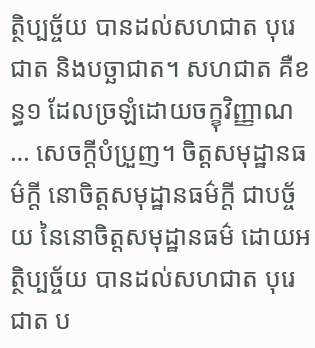ត្ថិប្បច្ច័យ បានដល់សហជាត បុរេជាត និងបច្ឆាជាត។ សហជាត គឺខន្ធ១ ដែលច្រឡំដោយចក្ខុវិញ្ញាណ … សេចក្តីបំប្រួញ។ ចិត្តសមុដ្ឋានធម៌ក្តី នោចិត្តសមុដ្ឋានធម៌ក្តី ជាបច្ច័យ នៃនោចិត្តសមុដ្ឋានធម៌ ដោយអត្ថិប្បច្ច័យ បានដល់សហជាត បុរេជាត ប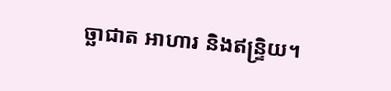ច្ឆាជាត អាហារ និងឥន្ទ្រិយ។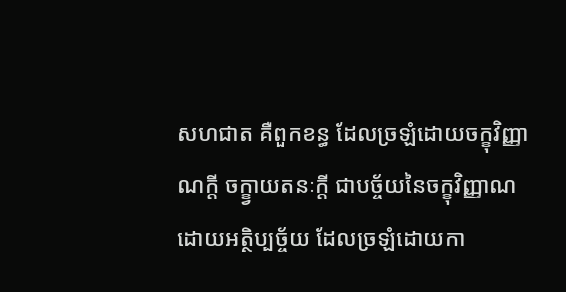សហជាត គឺពួកខន្ធ ដែលច្រឡំដោយចក្ខុវិញ្ញាណក្តី ចក្ខ្វាយតនៈក្តី ជាបច្ច័យនៃចក្ខុវិញ្ញាណ ដោយអត្ថិប្បច្ច័យ ដែលច្រឡំដោយកា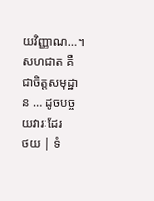យវិញ្ញាណ…។ សហជាត គឺជាចិត្តសមុដ្ឋាន … ដូចបច្ចយវារៈដែរ
ថយ | ទំ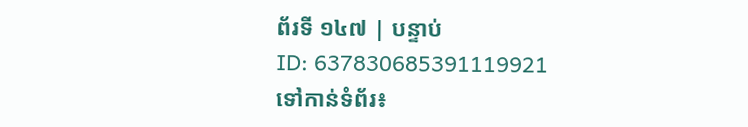ព័រទី ១៤៧ | បន្ទាប់
ID: 637830685391119921
ទៅកាន់ទំព័រ៖